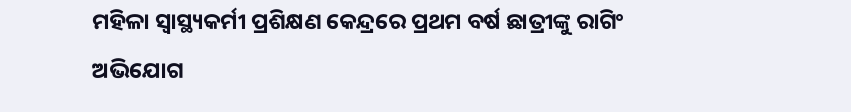ମହିଳା ସ୍ୱାସ୍ଥ୍ୟକର୍ମୀ ପ୍ରଶିକ୍ଷଣ କେନ୍ଦ୍ରରେ ପ୍ରଥମ ବର୍ଷ ଛାତ୍ରୀଙ୍କୁ ରାଗିଂ ଅଭିଯୋଗ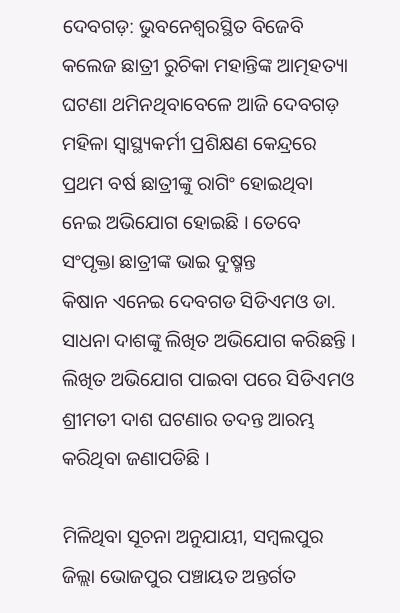ଦେବଗଡ଼: ଭୁବନେଶ୍ବରସ୍ଥିତ ବିଜେବି କଲେଜ ଛାତ୍ରୀ ରୁଚିକା ମହାନ୍ତିଙ୍କ ଆତ୍ମହତ୍ୟା ଘଟଣା ଥମିନଥିବା‌ବେଳେ ଆଜି ଦେବଗଡ଼ ମହିଳା ସ୍ୱାସ୍ଥ୍ୟକର୍ମୀ ପ୍ରଶିକ୍ଷଣ କେନ୍ଦ୍ରରେ ପ୍ରଥମ ବର୍ଷ ଛାତ୍ରୀଙ୍କୁ ରାଗିଂ ହୋଇଥିବା ନେଇ ଅଭିଯୋଗ ହୋଇଛି । ତେବେ ସଂପୃକ୍ତା ଛାତ୍ରୀଙ୍କ ଭାଇ ଦୁଷ୍ମନ୍ତ କିଷାନ ‌ଏନେଇ ଦେବଗଡ ସିଡିଏମଓ ଡା. ସାଧନା ଦାଶଙ୍କୁ ଲିଖିତ ଅଭିଯୋଗ କରିଛନ୍ତି । ଲିଖିତ ଅଭିଯୋଗ ପାଇବା ପରେ ସିଡିଏମଓ ଶ୍ରୀମତୀ ଦାଶ ଘଟଣାର ତଦନ୍ତ ଆରମ୍ଭ କରିଥିବା ଜଣାପଡିଛି ।

ମିଳିଥିବା ସୂଚନା ଅନୁଯାୟୀ, ସମ୍ବଲପୁର ଜିଲ୍ଲା ଭୋଜପୁର ପଞ୍ଚାୟତ ଅନ୍ତର୍ଗତ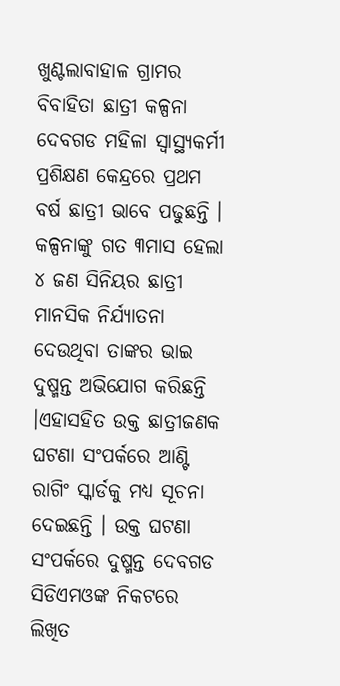ଖୁଣ୍ଟଲାବାହାଳ ଗ୍ରାମର ବିବାହିତା ଛାତ୍ରୀ କଳ୍ପନା ଦେବଗଡ ମହିଳା ସ୍ୱାସ୍ଥ୍ୟକର୍ମୀ ପ୍ରଶିକ୍ଷଣ କେନ୍ଦ୍ରରେ ପ୍ରଥମ ବର୍ଷ ଛାତ୍ରୀ ଭାବେ ପଢୁଛନ୍ତି ।  କଳ୍ପନାଙ୍କୁ ଗତ ୩ମା‌ସ ହେଲା ୪ ଜଣ ସିନିୟର ଛାତ୍ରୀ ମାନସିକ ନିର୍ଯ୍ୟାତନା ଦେଉଥିବା ତାଙ୍କର ଭାଇ ଦୁଷ୍ମନ୍ତ ଅଭିଯୋଗ କରିଛନ୍ତି ।ଏହାସହିତ ଉକ୍ତ ଛାତ୍ରୀଜଣକ ଘଟଣା ସଂପର୍କରେ ଆଣ୍ଟି ରାଗିଂ ସ୍କାର୍ଡକୁ ମଧ୍ୟ ସୂଚନା ଦେଇଛନ୍ତି । ଉକ୍ତ ଘଟଣା ସଂପର୍କରେ ଦୁଷ୍ମନ୍ତ ଦେବଗଡ ସିଡିଏମଓଙ୍କ ନିକଟରେ ଲିଖିତ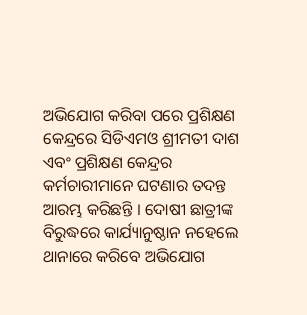ଅଭିଯୋଗ କରିବା ପରେ ପ୍ରଶିକ୍ଷଣ କେନ୍ଦ୍ରରେ ସିଡିଏମଓ ଶ୍ରୀମତୀ ଦାଶ ଏବଂ ପ୍ରଶିକ୍ଷଣ କେନ୍ଦ୍ରର କର୍ମଚାରୀମାନେ ଘଟଣାର ତଦନ୍ତ ଆରମ୍ଭ କରିଛନ୍ତି । ଦୋଷୀ ଛାତ୍ରୀଙ୍କ ବିରୁଦ୍ଧରେ କାର୍ଯ୍ୟାନୁଷ୍ଠାନ ନହେଲେ ଥାନାରେ କରିବେ ଅଭିଯୋଗ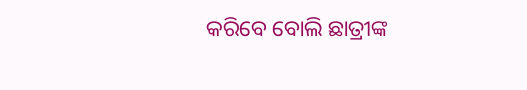କରିବ‌େ ବୋଲି ଛାତ୍ରୀଙ୍କ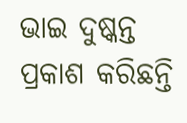ଭାଇ ଦୁଷ୍କନ୍ତ ପ୍ରକାଶ କରିଛନ୍ତି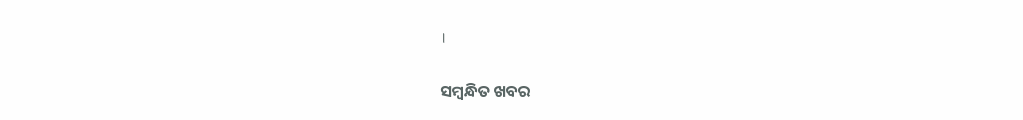।

ସମ୍ବନ୍ଧିତ ଖବର